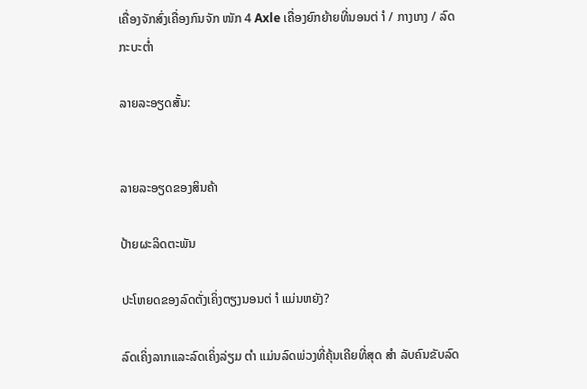ເຄື່ອງຈັກສົ່ງເຄື່ອງກົນຈັກ ໜັກ 4 Axle ເຄື່ອງຍົກຍ້າຍທີ່ນອນຕ່ ຳ / ກາງເກງ / ລົດກະບະຕໍ່າ

ລາຍລະອຽດສັ້ນ:


ລາຍລະອຽດຂອງສິນຄ້າ

ປ້າຍຜະລິດຕະພັນ

ປະໂຫຍດຂອງລົດຕັ່ງເຄິ່ງຕຽງນອນຕ່ ຳ ແມ່ນຫຍັງ?

ລົດເຄິ່ງລາກແລະລົດເຄິ່ງລ່ຽມ ຕຳ ແມ່ນລົດພ່ວງທີ່ຄຸ້ນເຄີຍທີ່ສຸດ ສຳ ລັບຄົນຂັບລົດ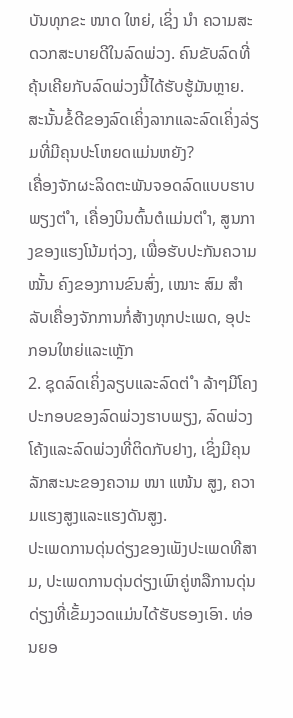ບັນທຸກຂະ ໜາດ ໃຫຍ່, ເຊິ່ງ ນຳ ຄວາມສະດວກສະບາຍດີໃນລົດພ່ວງ. ຄົນຂັບລົດທີ່ຄຸ້ນເຄີຍກັບລົດພ່ວງນີ້ໄດ້ຮັບຮູ້ມັນຫຼາຍ. ສະນັ້ນຂໍ້ດີຂອງລົດເຄິ່ງລາກແລະລົດເຄິ່ງລ່ຽມທີ່ມີຄຸນປະໂຫຍດແມ່ນຫຍັງ?
ເຄື່ອງຈັກຜະລິດຕະພັນຈອດລົດແບບຮາບພຽງຕ່ ຳ, ເຄື່ອງບິນຕົ້ນຕໍແມ່ນຕ່ ຳ, ສູນກາງຂອງແຮງໂນ້ມຖ່ວງ, ເພື່ອຮັບປະກັນຄວາມ ໝັ້ນ ຄົງຂອງການຂົນສົ່ງ, ເໝາະ ສົມ ສຳ ລັບເຄື່ອງຈັກການກໍ່ສ້າງທຸກປະເພດ, ອຸປະກອນໃຫຍ່ແລະເຫຼັກ
2. ຊຸດລົດເຄິ່ງລຽບແລະລົດຕ່ ຳ ລ້າໆມີໂຄງປະກອບຂອງລົດພ່ວງຮາບພຽງ, ລົດພ່ວງໂຄ້ງແລະລົດພ່ວງທີ່ຕິດກັບຢາງ, ເຊິ່ງມີຄຸນລັກສະນະຂອງຄວາມ ໜາ ແໜ້ນ ສູງ, ຄວາມແຮງສູງແລະແຮງດັນສູງ.
ປະເພດການດຸ່ນດ່ຽງຂອງເພັງປະເພດທີສາມ, ປະເພດການດຸ່ນດ່ຽງເພົາຄູ່ຫລືການດຸ່ນດ່ຽງທີ່ເຂັ້ມງວດແມ່ນໄດ້ຮັບຮອງເອົາ. ທ່ອນຍອ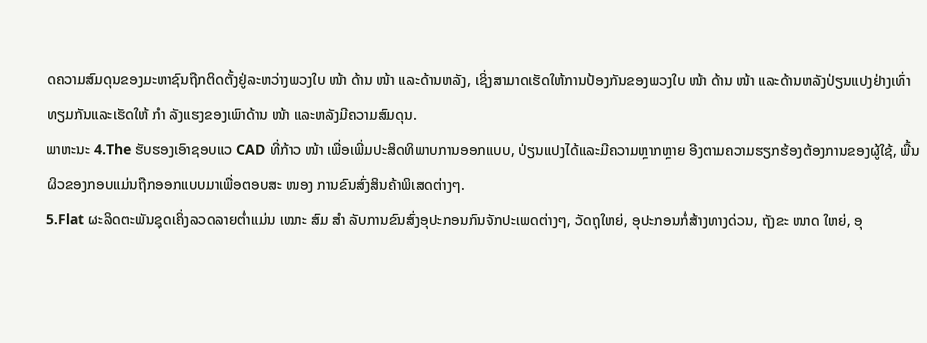ດຄວາມສົມດຸນຂອງມະຫາຊົນຖືກຕິດຕັ້ງຢູ່ລະຫວ່າງພວງໃບ ໜ້າ ດ້ານ ໜ້າ ແລະດ້ານຫລັງ, ເຊິ່ງສາມາດເຮັດໃຫ້ການປ້ອງກັນຂອງພວງໃບ ໜ້າ ດ້ານ ໜ້າ ແລະດ້ານຫລັງປ່ຽນແປງຢ່າງເທົ່າທຽມກັນແລະເຮັດໃຫ້ ກຳ ລັງແຮງຂອງເພົາດ້ານ ໜ້າ ແລະຫລັງມີຄວາມສົມດຸນ.
ພາຫະນະ 4.The ຮັບຮອງເອົາຊອບແວ CAD ທີ່ກ້າວ ໜ້າ ເພື່ອເພີ່ມປະສິດທິພາບການອອກແບບ, ປ່ຽນແປງໄດ້ແລະມີຄວາມຫຼາກຫຼາຍ ອີງຕາມຄວາມຮຽກຮ້ອງຕ້ອງການຂອງຜູ້ໃຊ້, ພື້ນຜິວຂອງກອບແມ່ນຖືກອອກແບບມາເພື່ອຕອບສະ ໜອງ ການຂົນສົ່ງສິນຄ້າພິເສດຕ່າງໆ.
5.Flat ຜະລິດຕະພັນຊຸດເຄິ່ງລວດລາຍຕໍ່າແມ່ນ ເໝາະ ສົມ ສຳ ລັບການຂົນສົ່ງອຸປະກອນກົນຈັກປະເພດຕ່າງໆ, ວັດຖຸໃຫຍ່, ອຸປະກອນກໍ່ສ້າງທາງດ່ວນ, ຖັງຂະ ໜາດ ໃຫຍ່, ອຸ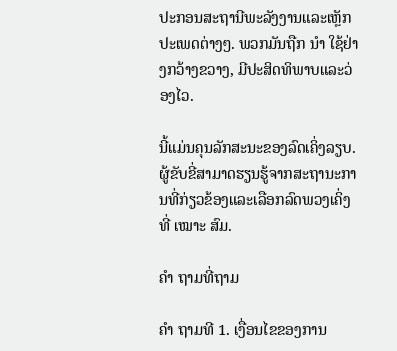ປະກອນສະຖານີພະລັງງານແລະເຫຼັກປະເພດຕ່າງໆ. ພວກມັນຖືກ ນຳ ໃຊ້ຢ່າງກວ້າງຂວາງ, ມີປະສິດທິພາບແລະວ່ອງໄວ.

ນີ້ແມ່ນຄຸນລັກສະນະຂອງລົດເຄິ່ງລຽບ. ຜູ້ຂັບຂີ່ສາມາດຮຽນຮູ້ຈາກສະຖານະການທີ່ກ່ຽວຂ້ອງແລະເລືອກລົດພວງເຄິ່ງທີ່ ເໝາະ ສົມ.

ຄຳ ຖາມທີ່ຖາມ

ຄຳ ຖາມທີ 1. ເງື່ອນໄຂຂອງການ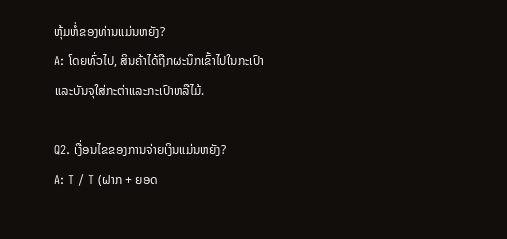ຫຸ້ມຫໍ່ຂອງທ່ານແມ່ນຫຍັງ?
A: ໂດຍທົ່ວໄປ, ສິນຄ້າໄດ້ຖືກຜະນຶກເຂົ້າໄປໃນກະເປົາແລະບັນຈຸໃສ່ກະຕ່າແລະກະເປົາຫລືໄມ້.

Q2. ເງື່ອນໄຂຂອງການຈ່າຍເງິນແມ່ນຫຍັງ?
A: T / T (ຝາກ + ຍອດ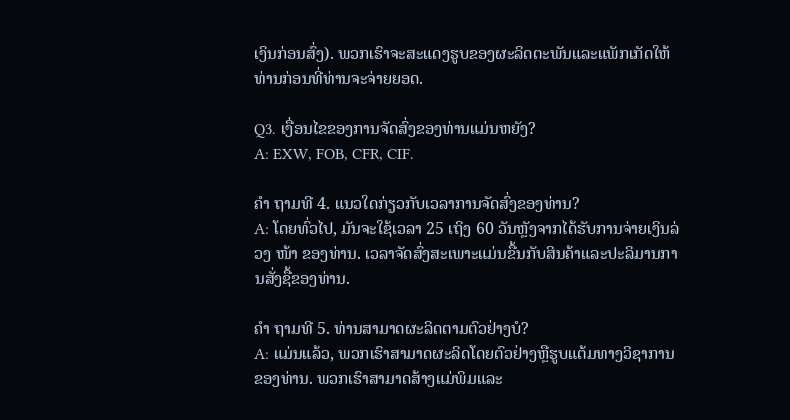ເງິນກ່ອນສົ່ງ). ພວກເຮົາຈະສະແດງຮູບຂອງຜະລິດຕະພັນແລະແພັກເກັດໃຫ້ທ່ານກ່ອນທີ່ທ່ານຈະຈ່າຍຍອດ.

Q3. ເງື່ອນໄຂຂອງການຈັດສົ່ງຂອງທ່ານແມ່ນຫຍັງ?
A: EXW, FOB, CFR, CIF.

ຄຳ ຖາມທີ 4. ແນວໃດກ່ຽວກັບເວລາການຈັດສົ່ງຂອງທ່ານ?
A: ໂດຍທົ່ວໄປ, ມັນຈະໃຊ້ເວລາ 25 ເຖິງ 60 ວັນຫຼັງຈາກໄດ້ຮັບການຈ່າຍເງິນລ່ວງ ໜ້າ ຂອງທ່ານ. ເວລາຈັດສົ່ງສະເພາະແມ່ນຂື້ນກັບສິນຄ້າແລະປະລິມານການສັ່ງຊື້ຂອງທ່ານ.

ຄຳ ຖາມທີ 5. ທ່ານສາມາດຜະລິດຕາມຕົວຢ່າງບໍ?
A: ແມ່ນແລ້ວ, ພວກເຮົາສາມາດຜະລິດໂດຍຕົວຢ່າງຫຼືຮູບແຕ້ມທາງວິຊາການຂອງທ່ານ. ພວກເຮົາສາມາດສ້າງແມ່ພິມແລະ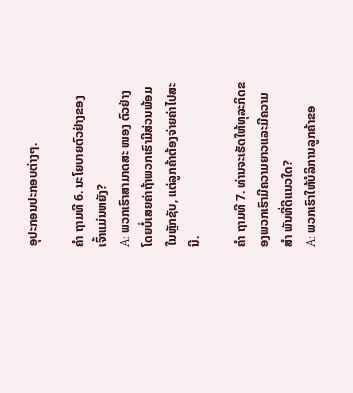ອຸປະກອນປະກອບຕ່າງໆ.

ຄຳ ຖາມທີ 6. ນະໂຍບາຍຕົວຢ່າງຂອງເຈົ້າແມ່ນຫຍັງ?
A: ພວກເຮົາສາມາດສະ ໜອງ ຕົວຢ່າງໂດຍບໍ່ເສຍຄ່າຖ້າພວກເຮົາມີສ່ວນພ້ອມໃນຫຼັກຊັບ, ແຕ່ລູກຄ້າຕ້ອງຈ່າຍຄ່າໄປສະນີ.

ຄຳ ຖາມທີ 7. ທ່ານຈະເຮັດໃຫ້ທຸລະກິດຂອງພວກເຮົາມີຄວາມຍາວແລະມີຄວາມ ສຳ ພັນທີ່ດີແນວໃດ?
A: ພວກເຮົາໃຫ້ບໍລິການລູກຄ້າຂອ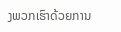ງພວກເຮົາດ້ວຍການ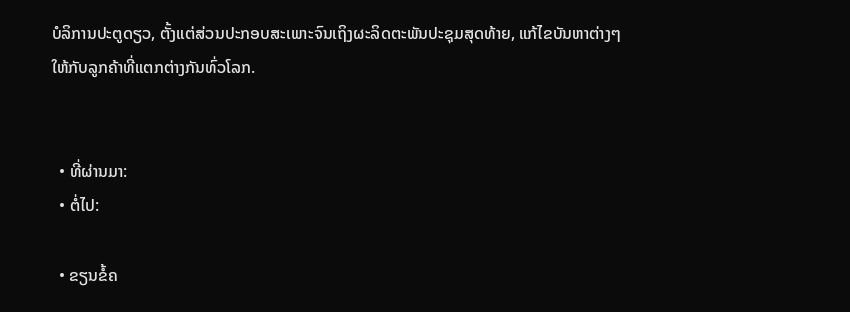ບໍລິການປະຕູດຽວ, ຕັ້ງແຕ່ສ່ວນປະກອບສະເພາະຈົນເຖິງຜະລິດຕະພັນປະຊຸມສຸດທ້າຍ, ແກ້ໄຂບັນຫາຕ່າງໆໃຫ້ກັບລູກຄ້າທີ່ແຕກຕ່າງກັນທົ່ວໂລກ.


  • ທີ່ຜ່ານມາ:
  • ຕໍ່ໄປ:

  • ຂຽນຂໍ້ຄ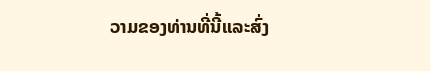ວາມຂອງທ່ານທີ່ນີ້ແລະສົ່ງ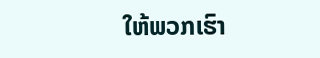ໃຫ້ພວກເຮົາ